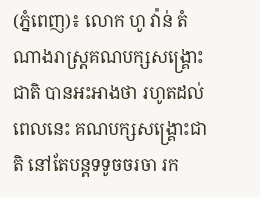(ភ្នំពេញ)៖ លោក ហូ វ៉ាន់ តំណាងរាស្រ្តគណបក្សសង្រ្គោះជាតិ បានអះអាងថា រហូតដល់ពេលនេះ គណបក្សសង្រ្គោះជាតិ នៅតែបន្តទទូចចរចា រក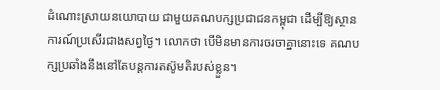ដំណោះស្រាយនយោបាយ ជាមួយគណបក្សប្រជាជនកម្ពុជា ដើម្បីឱ្យស្ថានការណ៍ប្រសើរជាងសព្វថ្ងៃ។ លោកថា បើមិនមានការចរចាគ្នានោះទេ គណបក្សប្រឆាំងនឹងនៅតែបន្តការតស៊ូមតិរបស់ខ្លួន។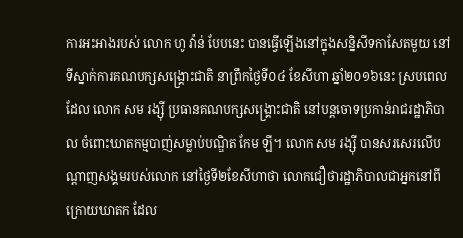ការអះអាងរបស់ លោក ហូ វ៉ាន់ បែបនេះ បានធ្វើឡើងនៅក្នុងសន្និសីទកាសែតមួយ នៅទីស្នាក់ការគណបក្សសង្រ្គោះជាតិ នាព្រឹកថ្ងៃទី០៤ ខែសីហា ឆ្នាំ២០១៦នេះ ស្របពេលដែល លោក សម រង្ស៊ី ប្រធានគណបក្សសង្រ្គោះជាតិ នៅបន្តចោទប្រកាន់រាជរដ្ឋាភិបាល ចំពោះឃាតកម្មបាញ់សម្លាប់បណ្ឌិត កែម ឡី។ លោក សម រង្ស៊ី បានសរសេរលើបណ្តាញសង្គមរបស់លោក នៅថ្ងៃទី២ខែសីហាថា លោកជឿថារដ្ឋាភិបាលជាអ្នកនៅពីក្រោយឃាតក ដែល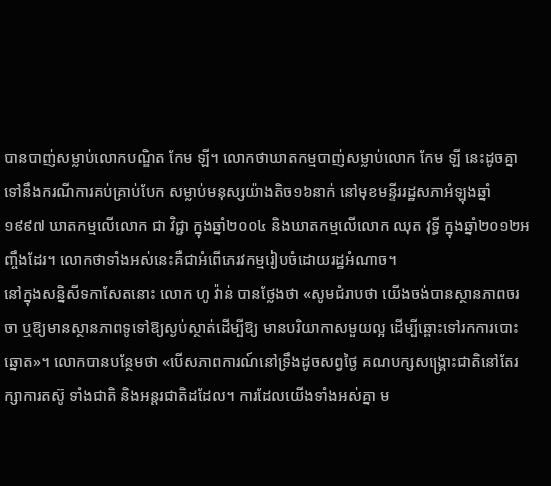បានបាញ់សម្លាប់លោកបណ្ឌិត កែម ឡី។ លោកថាឃាតកម្មបាញ់សម្លាប់លោក កែម ឡី នេះដូចគ្នាទៅនឹងករណីការគប់គ្រាប់បែក សម្លាប់មនុស្សយ៉ាងតិច១៦នាក់ នៅមុខមន្ទីររដ្ឋសភាអំឡុងឆ្នាំ១៩៩៧ ឃាតកម្មលើលោក ជា វិជ្ជា ក្នុងឆ្នាំ២០០៤ និងឃាតកម្មលើលោក ឈុត វុទ្ធី ក្នុងឆ្នាំ២០១២អញ្ចឹងដែរ។ លោកថាទាំងអស់នេះគឺជាអំពើភេរវកម្មរៀបចំដោយរដ្ឋអំណាច។
នៅក្នុងសន្និសីទកាសែតនោះ លោក ហូ វ៉ាន់ បានថ្លែងថា «សូមជំរាបថា យើងចង់បានស្ថានភាពចរចា ឬឱ្យមានស្ថានភាពទូទៅឱ្យស្ងប់ស្ថាត់ដើម្បីឱ្យ មានបរិយាកាសមួយល្អ ដើម្បីឆ្ពោះទៅរកការបោះឆ្នោត»។ លោកបានបន្ថែមថា «បើសភាពការណ៍នៅទ្រឹងដូចសព្វថ្ងៃ គណបក្សសង្រ្គោះជាតិនៅតែរក្សាការតស៊ូ ទាំងជាតិ និងអន្តរជាតិដដែល។ ការដែលយើងទាំងអស់គ្នា ម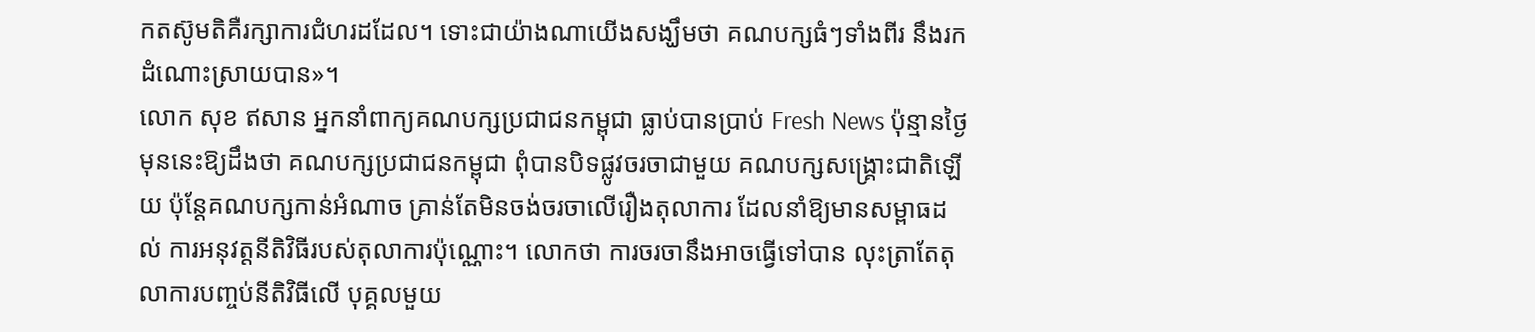កតស៊ូមតិគឺរក្សាការជំហរដដែល។ ទោះជាយ៉ាងណាយើងសង្ឃឹមថា គណបក្សធំៗទាំងពីរ នឹងរកដំណោះស្រាយបាន»។
លោក សុខ ឥសាន អ្នកនាំពាក្យគណបក្សប្រជាជនកម្ពុជា ធ្លាប់បានប្រាប់ Fresh News ប៉ុន្មានថ្ងៃមុននេះឱ្យដឹងថា គណបក្សប្រជាជនកម្ពុជា ពុំបានបិទផ្លូវចរចាជាមួយ គណបក្សសង្រ្គោះជាតិឡើយ ប៉ុន្តែគណបក្សកាន់អំណាច គ្រាន់តែមិនចង់ចរចាលើរឿងតុលាការ ដែលនាំឱ្យមានសម្ពាធដល់ ការអនុវត្តនីតិវិធីរបស់តុលាការប៉ុណ្ណោះ។ លោកថា ការចរចានឹងអាចធ្វើទៅបាន លុះត្រាតែតុលាការបញ្ចប់នីតិវិធីលើ បុគ្គលមួយ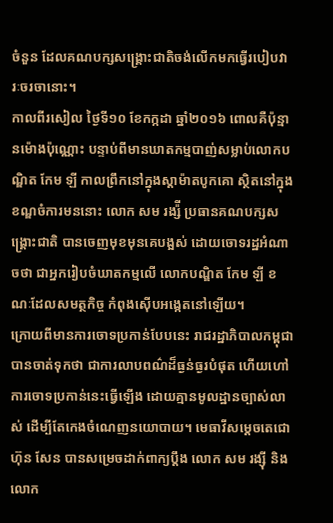ចំនួន ដែលគណបក្សសង្រ្គោះជាតិចង់លើកមកធ្វើរបៀបវារៈចរចានោះ។
កាលពីរសៀល ថ្ងៃទី១០ ខែកក្កដា ឆ្នាំ២០១៦ ពោលគឺប៉ុន្មានម៉ោងប៉ុណ្ណោះ បន្ទាប់ពីមានឃាតកម្មបាញ់សម្លាប់លោកបណ្ឌិត កែម ឡី កាលព្រឹកនៅក្នុងស្តាម៉ាតបូកគោ ស្ថិតនៅក្នុងខណ្ឌចំការមននោះ លោក សម រង្ស៉ី ប្រធានគណបក្សសង្រ្គោះជាតិ បានចេញមុខមុនគេបង្អស់ ដោយចោទរដ្ឋអំណាចថា ជាអ្នករៀបចំឃាតកម្មលើ លោកបណ្ឌិត កែម ឡី ខណៈដែលសមត្ថកិច្ច កំពុងស៊ើបអង្កេតនៅឡើយ។
ក្រោយពីមានការចោទប្រកាន់បែបនេះ រាជរដ្ឋាភិបាលកម្ពុជា បានចាត់ទុកថា ជាការលាបពណ៌ដ៏ធ្ងន់ធ្ងរបំផុត ហើយហៅការចោទប្រកាន់នេះធ្វើឡើង ដោយគ្មានមូលដ្ឋានច្បាស់លាស់ ដើម្បីតែកេងចំណេញនយោបាយ។ មេធាវីសម្តេចតេជោ ហ៊ុន សែន បានសម្រេចដាក់ពាក្យប្តឹង លោក សម រង្ស៊ី និង លោក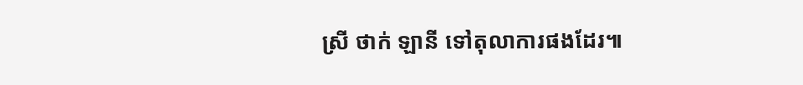ស្រី ថាក់ ឡានី ទៅតុលាការផងដែរ៕